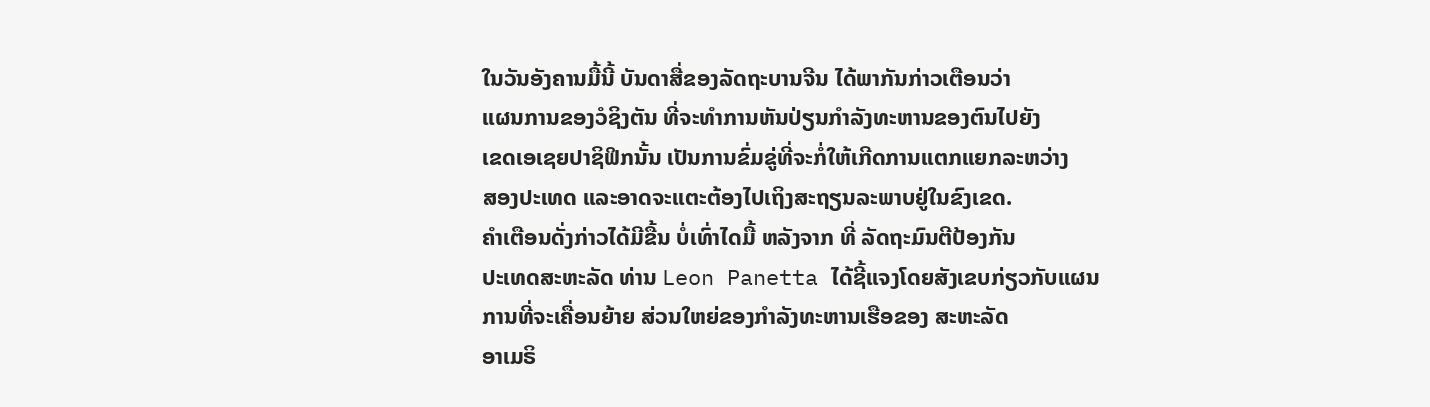ໃນວັນອັງຄານມື້ນີ້ ບັນດາສື່ຂອງລັດຖະບານຈີນ ໄດ້ພາກັນກ່າວເຕືອນວ່າ
ແຜນການຂອງວໍຊິງຕັນ ທີ່ຈະທໍາການຫັນປ່ຽນກໍາລັງທະຫານຂອງຕົນໄປຍັງ
ເຂດເອເຊຍປາຊິຟິກນັ້ນ ເປັນການຂົ່ມຂູ່ທີ່ຈະກໍ່ໃຫ້ເກີດການແຕກແຍກລະຫວ່າງ
ສອງປະເທດ ແລະອາດຈະແຕະຕ້ອງໄປເຖິງສະຖຽນລະພາບຢູ່ໃນຂົງເຂດ.
ຄໍາເຕືອນດັ່ງກ່າວໄດ້ມີຂື້ນ ບໍ່ເທົ່າໄດມື້ ຫລັງຈາກ ທີ່ ລັດຖະມົນຕີປ້ອງກັນ
ປະເທດສະຫະລັດ ທ່ານ Leon Panetta ໄດ້ຊີ້ແຈງໂດຍສັງເຂບກ່ຽວກັບແຜນ
ການທີ່ຈະເຄື່ອນຍ້າຍ ສ່ວນໃຫຍ່ຂອງກໍາລັງທະຫານເຮືອຂອງ ສະຫະລັດ
ອາເມຣິ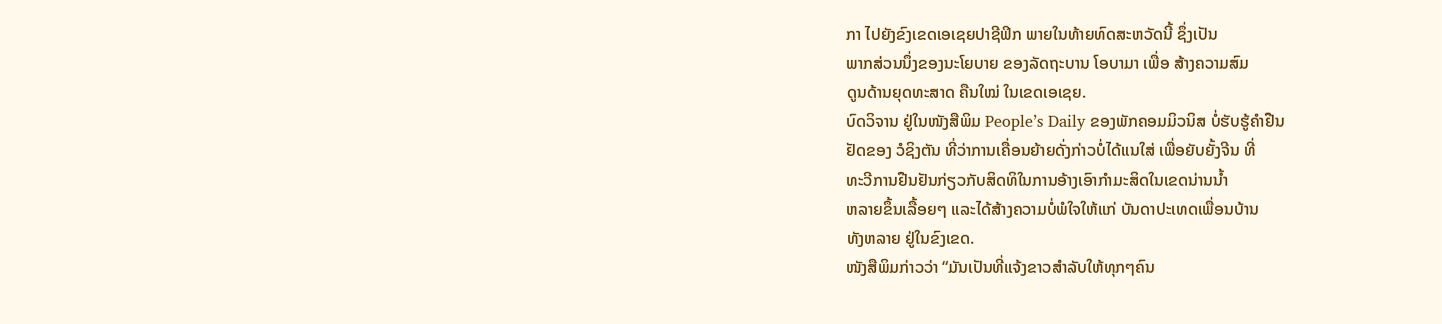ກາ ໄປຍັງຂົງເຂດເອເຊຍປາຊີຟິກ ພາຍໃນທ້າຍທົດສະຫວັດນີ້ ຊຶ່ງເປັນ
ພາກສ່ວນນຶ່ງຂອງນະໂຍບາຍ ຂອງລັດຖະບານ ໂອບາມາ ເພື່ອ ສ້າງຄວາມສົມ
ດູນດ້ານຍຸດທະສາດ ຄືນໃໝ່ ໃນເຂດເອເຊຍ.
ບົດວິຈານ ຢູ່ໃນໜັງສືພິມ People’s Daily ຂອງພັກຄອມມິວນິສ ບໍ່ຮັບຮູ້ຄໍາຢືນ
ຢັດຂອງ ວໍຊິງຕັນ ທີ່ວ່າການເຄື່ອນຍ້າຍດັ່ງກ່າວບໍ່ໄດ້ແນໃສ່ ເພື່ອຍັບຍັ້ງຈີນ ທີ່
ທະວີການຢືນຢັນກ່ຽວກັບສິດທິໃນການອ້າງເອົາກໍາມະສິດໃນເຂດນ່ານນໍ້າ
ຫລາຍຂຶ້ນເລື້ອຍໆ ແລະໄດ້ສ້າງຄວາມບໍ່ພໍໃຈໃຫ້ແກ່ ບັນດາປະເທດເພື່ອນບ້ານ
ທັງຫລາຍ ຢູ່ໃນຂົງເຂດ.
ໜັງສືພິມກ່າວວ່າ “ມັນເປັນທີ່ແຈ້ງຂາວສໍາລັບໃຫ້ທຸກໆຄົນ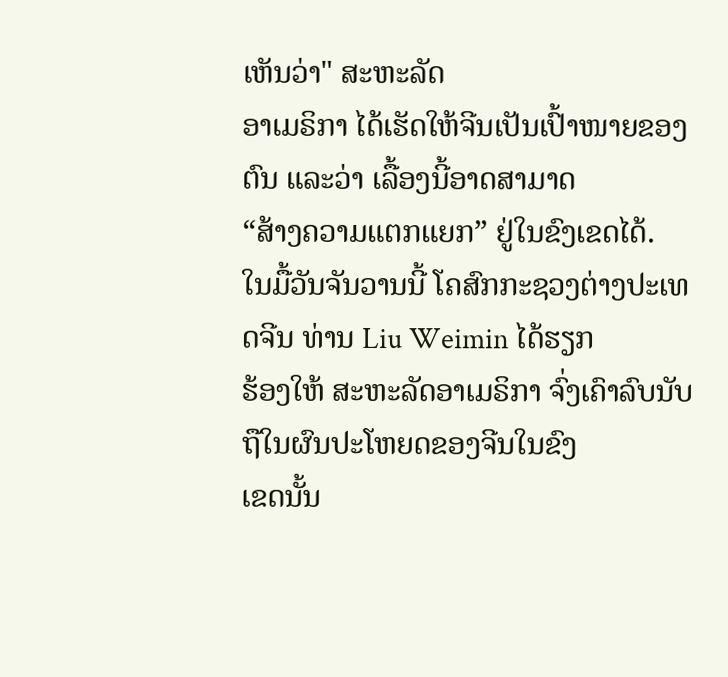ເຫັນວ່າ" ສະຫະລັດ
ອາເມຣິກາ ໄດ້ເຮັດໃຫ້ຈີນເປັນເປົ້າໜາຍຂອງຕົນ ແລະວ່າ ເລື້ອງນີ້ອາດສາມາດ
“ສ້າງຄວາມແຕກແຍກ” ຢູ່ໃນຂົງເຂດໄດ້.
ໃນມື້ວັນຈັນວານນີ້ ໂຄສົກກະຊວງຕ່າງປະເທດຈີນ ທ່ານ Liu Weimin ໄດ້ຮຽກ
ຮ້ອງໃຫ້ ສະຫະລັດອາເມຣິກາ ຈົ່ງເຄົາລົບນັບຖືໃນຜົນປະໂຫຍດຂອງຈີນໃນຂົງ
ເຂດນັ້ນ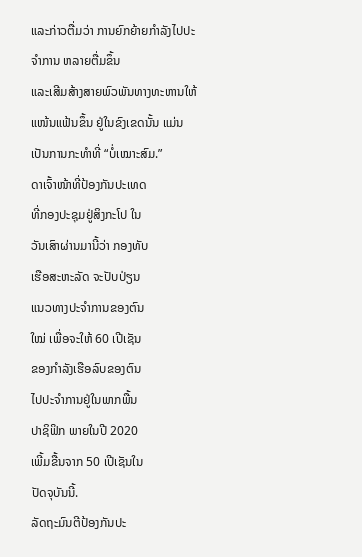ແລະກ່າວຕື່ມວ່າ ການຍົກຍ້າຍກໍາລັງໄປປະຈໍາການ ຫລາຍຕື່ມຂຶ້ນ
ແລະເສີມສ້າງສາຍພົວພັນທາງທະຫານໃຫ້ແໜ້ນແຟ້ນຂຶ້ນ ຢູ່ໃນຂົງເຂດນັ້ນ ແມ່ນ
ເປັນການກະທໍາທີ່ “ບໍ່ເໝາະສົມ.”
ດາເຈົ້າໜ້າທີ່ປ້ອງກັນປະເທດ
ທີ່ກອງປະຊຸມຢູ່ສິງກະໂປ ໃນ
ວັນເສົາຜ່ານມານີ້ວ່າ ກອງທັບ
ເຮືອສະຫະລັດ ຈະປັບປ່ຽນ
ແນວທາງປະຈໍາການຂອງຕົນ
ໃໝ່ ເພື່ອຈະໃຫ້ 60 ເປີເຊັນ
ຂອງກໍາລັງເຮືອລົບຂອງຕົນ
ໄປປະຈໍາການຢູ່ໃນພາກພື້ນ
ປາຊິຟິກ ພາຍໃນປີ 2020
ເພີ້ມຂື້ນຈາກ 50 ເປີເຊັນໃນ
ປັດຈຸບັນນີ້.
ລັດຖະມົນຕີປ້ອງກັນປະ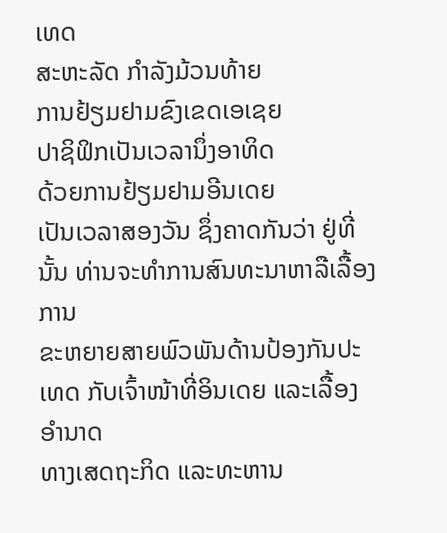ເທດ
ສະຫະລັດ ກໍາລັງມ້ວນທ້າຍ
ການຢ້ຽມຢາມຂົງເຂດເອເຊຍ
ປາຊິຟິກເປັນເວລານຶ່ງອາທິດ
ດ້ວຍການຢ້ຽມຢາມອີນເດຍ
ເປັນເວລາສອງວັນ ຊຶ່ງຄາດກັນວ່າ ຢູ່ທີ່ນັ້ນ ທ່ານຈະທໍາການສົນທະນາຫາລືເລື້ອງການ
ຂະຫຍາຍສາຍພົວພັນດ້ານປ້ອງກັນປະເທດ ກັບເຈົ້າໜ້າທີ່ອິນເດຍ ແລະເລື້ອງອໍານາດ
ທາງເສດຖະກິດ ແລະທະຫານ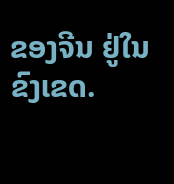ຂອງຈີນ ຢູ່ໃນຂົງເຂດ.